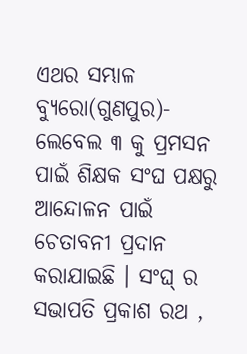ଏଥର ସମ୍ଭାଳ ବ୍ୟୁରୋ(ଗୁଣପୁର)- ଲେବେଲ ୩ କୁ ପ୍ରମସନ ପାଇଁ ଶିକ୍ଷକ ସଂଘ ପକ୍ଷରୁ ଆନ୍ଦୋଳନ ପାଇଁ ଚେତାବନୀ ପ୍ରଦାନ କରାଯାଇଛି । ସଂଘ୍ ର ସଭାପତି ପ୍ରକାଶ ରଥ ,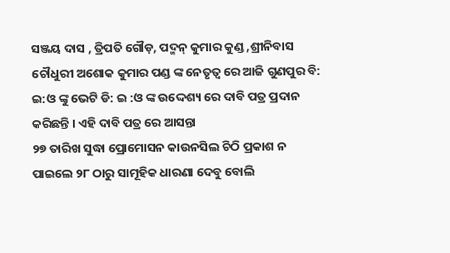ସଞ୍ଜୟ ଦାସ , ତ୍ରିପତି ଗୌଡ଼, ପଦ୍ମନ୍ କୁମାର କୁଣ୍ଡ ,ଶ୍ରୀନିବାସ ଚୌଧୁରୀ ଅଶୋକ କୁମାର ପଣ୍ଡ ଙ୍କ ନେତୃତ୍ୱ ରେ ଆଜି ଗୁଣପୁର ବି: ଇ:ଓ ଙ୍କୁ ଭେଟି ଡି: ଇ :ଓ ଙ୍କ ଉଦ୍ଦେଶ୍ୟ ରେ ଦାବି ପତ୍ର ପ୍ରଦାନ କରିଛନ୍ତି । ଏହି ଦାବି ପତ୍ର ରେ ଆସନ୍ତା
୨୭ ତାରିଖ ସୁଦ୍ଧା ପ୍ରୋମୋସନ କାଉନସିଲ ଚିଠି ପ୍ରକାଶ ନ ପାଇଲେ ୨୮ ଠାରୁ ସାମୂହିକ ଧାରଣା ଦେବୁ ବୋଲି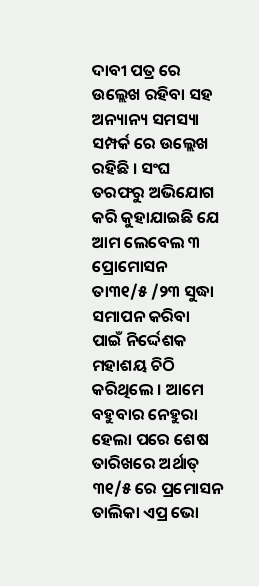ଦାବୀ ପତ୍ର ରେ ଉଲ୍ଲେଖ ରହିବା ସହ ଅନ୍ୟାନ୍ୟ ସମସ୍ୟା ସମ୍ପର୍କ ରେ ଉଲ୍ଲେଖ ରହିଛି । ସଂଘ ତରଫରୁ ଅଭିଯୋଗ କରି କୁହାଯାଇଛି ଯେ ଆମ ଲେବେଲ ୩ ପ୍ରୋମୋସନ ତା୩୧/୫ /୨୩ ସୁଦ୍ଧା ସମାପନ କରିବା ପାଇଁ ନିର୍ଦ୍ଦେଶକ ମହାଶୟ ଚିଠି କରିଥିଲେ । ଆମେ ବହୁବାର ନେହୁରା ହେଲା ପରେ ଶେଷ ତାରିଖରେ ଅର୍ଥାତ୍ ୩୧/୫ ରେ ପ୍ରମୋସନ ତାଲିକା ଏପ୍ର ଭୋ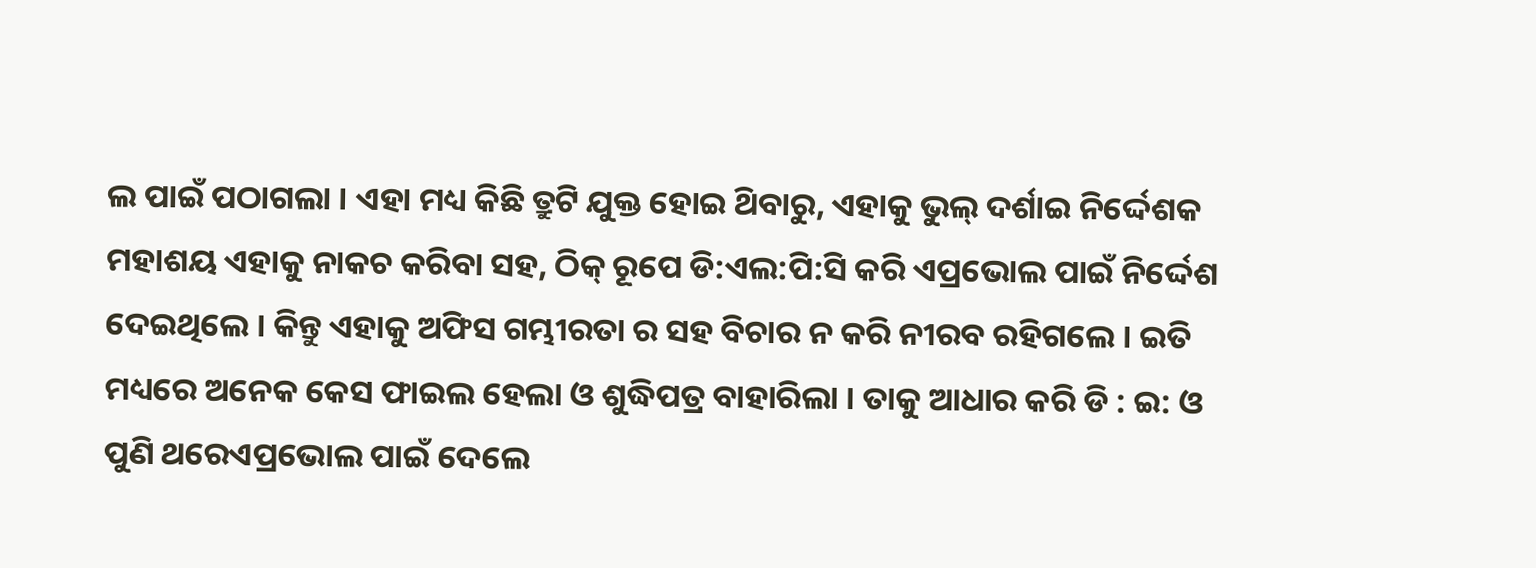ଲ ପାଇଁ ପଠାଗଲା । ଏହା ମଧ୍ୟ କିଛି ତ୍ରୁଟି ଯୁକ୍ତ ହୋଇ ଥ‌ିବାରୁ, ଏହାକୁ ଭୁଲ୍ ଦର୍ଶାଇ ନିର୍ଦ୍ଦେଶକ ମହାଶୟ ଏହାକୁ ନାକଚ କରିବା ସହ, ଠିକ୍ ରୂପେ ଡି:ଏଲ:ପି:ସି କରି ଏପ୍ରଭୋଲ ପାଇଁ ନିର୍ଦ୍ଦେଶ ଦେଇଥିଲେ । କିନ୍ତୁ ଏହାକୁ ଅଫିସ ଗମ୍ଭୀରତା ର ସହ ବିଚାର ନ କରି ନୀରବ ରହିଗଲେ । ଇତି ମଧ୍ୟରେ ଅନେକ କେସ ଫାଇଲ ହେଲା ଓ ଶୁଦ୍ଧିପତ୍ର ବାହାରିଲା । ତାକୁ ଆଧାର କରି ଡି : ଇ: ଓ ପୁଣି ଥରେଏପ୍ରଭୋଲ ପାଇଁ ଦେଲେ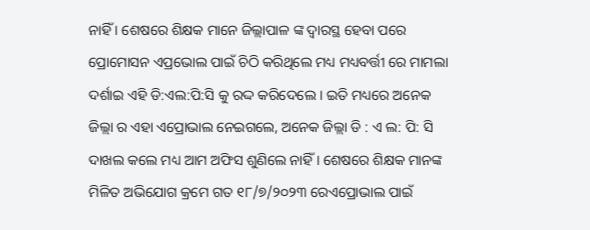ନାହିଁ । ଶେଷରେ ଶିକ୍ଷକ ମାନେ ଜିଲ୍ଲାପାଳ ଙ୍କ ଦ୍ଵାରସ୍ଥ ହେବା ପରେ ପ୍ରୋମୋସନ ଏପ୍ରଭୋଲ ପାଇଁ ଚିଠି କରିଥିଲେ ମଧ୍ୟ ମଧ୍ୟବର୍ତ୍ତୀ ରେ ମାମଲା ଦର୍ଶାଇ ଏହି ଡି:ଏଲ:ପି:ସି କୁ ରଦ୍ଦ କରିଦେଲେ । ଇତି ମଧ୍ୟରେ ଅନେକ ଜିଲ୍ଲା ର ଏହା ଏପ୍ରୋଭାଲ ନେଇଗଲେ, ଅନେକ ଜିଲ୍ଲା ଡି : ଏ ଲ: ପି: ସି ଦାଖଲ କଲେ ମଧ୍ୟ ଆମ ଅଫିସ ଶୁଣିଲେ ନାହିଁ । ଶେଷରେ ଶିକ୍ଷକ ମାନଙ୍କ ମିଳିତ ଅଭିଯୋଗ କ୍ରମେ ଗତ ୧୮/୭/୨୦୨୩ ରେଏପ୍ରୋଭାଲ ପାଇଁ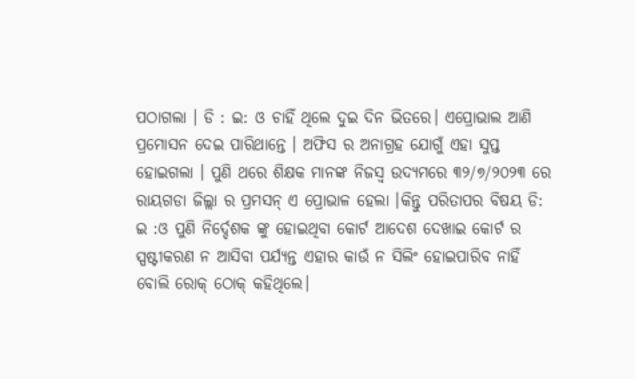ପଠାଗଲା । ଡି : ଇ: ଓ ଚାହିଁ ଥିଲେ ଦୁଇ ଦିନ ଭିତରେ। ଏପ୍ରୋଭାଲ ଆଣି ପ୍ରମୋସନ ଦେଇ ପାରିଥାନ୍ତେ । ଅଫିସ ର ଅନାଗ୍ରହ ଯୋଗୁଁ ଏହା ସୁପ୍ତ ହୋଇଗଲା । ପୁଣି ଥରେ ଶିକ୍ଷକ ମାନଙ୍କ ନିଜସ୍ବ ଉଦ୍ୟମରେ ୩୨/୭/୨୦୨୩ ରେ ରାୟଗଡା ଜିଲ୍ଲା ର ପ୍ରମସନ୍ ଏ ପ୍ରୋଭାଳ ହେଲା ।କିନ୍ତୁ ପରିତାପର ବିଷୟ ଡି: ଇ :ଓ ପୁଣି ନିର୍ଦ୍ଦେଶକ ଙ୍କୁ ହୋଇଥିବା କୋର୍ଟ ଆଦେଶ ଦେଖାଇ କୋର୍ଟ ର ସ୍ପଷ୍ଟୀକରଣ ନ ଆସିବା ପର୍ଯ୍ୟନ୍ତ ଏହାର କାଉଁ ନ ସିଲିଂ ହୋଇପାରିବ ନାହିଁ ବୋଲି ରୋକ୍ ଠୋକ୍ କହିଥିଲେ।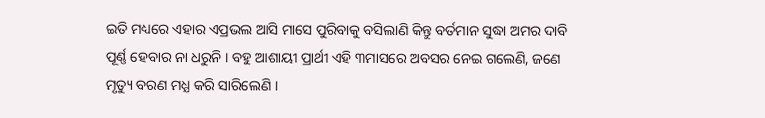ଇତି ମଧ୍ୟରେ ଏହାର ଏପ୍ରଭଲ ଆସି ମାସେ ପୁରିବାକୁ ବସିଲାଣି କିନ୍ତୁ ବର୍ତମାନ ସୁଦ୍ଧା ଅମର ଦାବି ପୂର୍ଣ୍ଣ ହେବାର ନା ଧରୁନି । ବହୁ ଆଶାୟୀ ପ୍ରାର୍ଥୀ ଏହି ୩ମାସରେ ଅବସର ନେଇ ଗଲେଣି, ଜଣେ ମୃତ୍ୟୁ ବରଣ ମଧ୍ଯ କରି ସାରିଲେଣି ।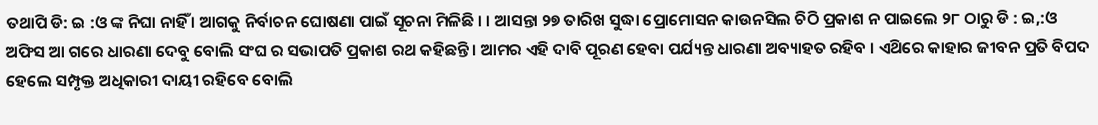ତଥାପି ଡି: ଇ :ଓ ଙ୍କ ନିଘା ନାହିଁ । ଆଗକୁ ନିର୍ବାଚନ ଘୋଷଣା ପାଇଁ ସୂଚନା ମିଳିଛି । । ଆସନ୍ତା ୨୭ ତାରିଖ ସୁଦ୍ଧା ପ୍ରୋମୋସନ କାଉନସିଲ ଚିଠି ପ୍ରକାଶ ନ ପାଇଲେ ୨୮ ଠାରୁ ଡି : ଇ,:ଓ ଅଫିସ ଆ ଗରେ ଧାରଣା ଦେବୁ ବୋଲି ସଂଘ ର ସଭାପତି ପ୍ରକାଶ ରଥ କହିଛନ୍ତି । ଆମର ଏହି ଦାବି ପୂରଣ ହେବା ପର୍ଯ୍ୟନ୍ତ ଧାରଣା ଅବ୍ୟାହତ ରହିବ । ଏଥ‌ିରେ କାହାର ଜୀବନ ପ୍ରତି ବିପଦ ହେଲେ ସମ୍ପୃକ୍ତ ଅଧିକାରୀ ଦାୟୀ ରହିବେ ବୋଲି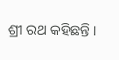ଶ୍ରୀ ରଥ କହିଛନ୍ତି ।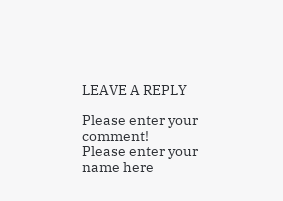LEAVE A REPLY

Please enter your comment!
Please enter your name here